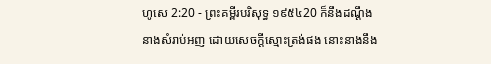ហូសេ 2:20 - ព្រះគម្ពីរបរិសុទ្ធ ១៩៥៤20 ក៏នឹងដណ្តឹងនាងសំរាប់អញ ដោយសេចក្ដីស្មោះត្រង់ផង នោះនាងនឹង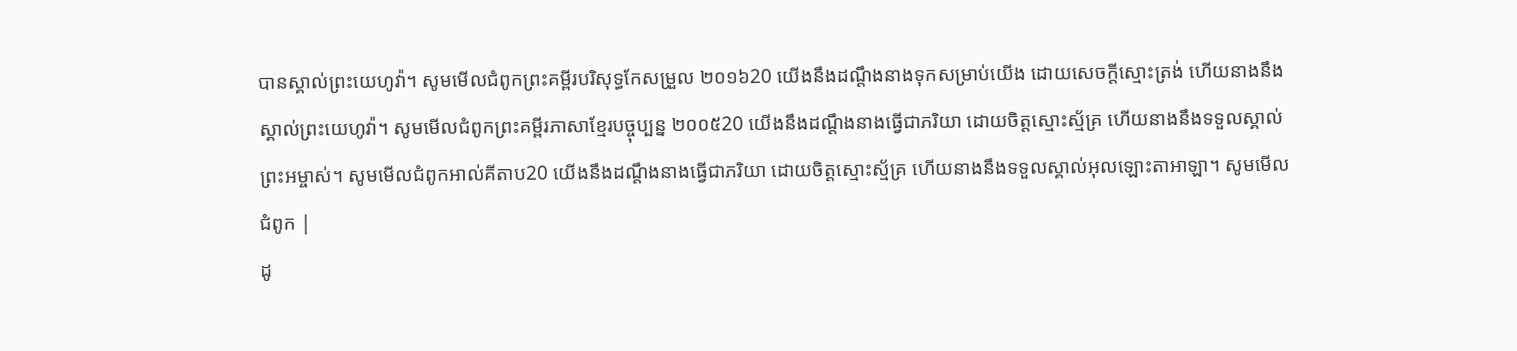បានស្គាល់ព្រះយេហូវ៉ា។ សូមមើលជំពូកព្រះគម្ពីរបរិសុទ្ធកែសម្រួល ២០១៦20 យើងនឹងដណ្តឹងនាងទុកសម្រាប់យើង ដោយសេចក្ដីស្មោះត្រង់ ហើយនាងនឹងស្គាល់ព្រះយេហូវ៉ា។ សូមមើលជំពូកព្រះគម្ពីរភាសាខ្មែរបច្ចុប្បន្ន ២០០៥20 យើងនឹងដណ្ដឹងនាងធ្វើជាភរិយា ដោយចិត្តស្មោះស្ម័គ្រ ហើយនាងនឹងទទួលស្គាល់ព្រះអម្ចាស់។ សូមមើលជំពូកអាល់គីតាប20 យើងនឹងដណ្ដឹងនាងធ្វើជាភរិយា ដោយចិត្តស្មោះស្ម័គ្រ ហើយនាងនឹងទទួលស្គាល់អុលឡោះតាអាឡា។ សូមមើលជំពូក |
ដូ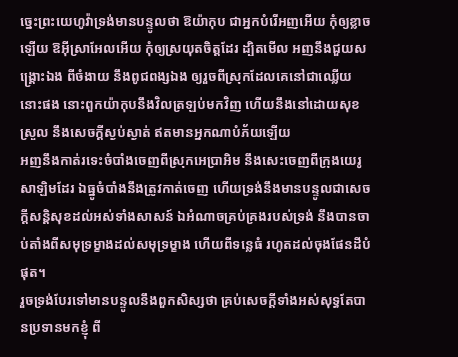ច្នេះព្រះយេហូវ៉ាទ្រង់មានបន្ទូលថា ឱយ៉ាកុប ជាអ្នកបំរើអញអើយ កុំឲ្យខ្លាចឡើយ ឱអ៊ីស្រាអែលអើយ កុំឲ្យស្រយុតចិត្តដែរ ដ្បិតមើល អញនឹងជួយសង្គ្រោះឯង ពីចំងាយ នឹងពូជពង្សឯង ឲ្យរួចពីស្រុកដែលគេនៅជាឈ្លើយនោះផង នោះពួកយ៉ាកុបនឹងវិលត្រឡប់មកវិញ ហើយនឹងនៅដោយសុខស្រួល នឹងសេចក្ដីស្ងប់ស្ងាត់ ឥតមានអ្នកណាបំភ័យឡើយ
អញនឹងកាត់រទេះចំបាំងចេញពីស្រុកអេប្រាអិម នឹងសេះចេញពីក្រុងយេរូសាឡិមដែរ ឯធ្នូចំបាំងនឹងត្រូវកាត់ចេញ ហើយទ្រង់នឹងមានបន្ទូលជាសេចក្ដីសន្តិសុខដល់អស់ទាំងសាសន៍ ឯអំណាចគ្រប់គ្រងរបស់ទ្រង់ នឹងបានចាប់តាំងពីសមុទ្រម្ខាងដល់សមុទ្រម្ខាង ហើយពីទន្លេធំ រហូតដល់ចុងផែនដីបំផុត។
រួចទ្រង់បែរទៅមានបន្ទូលនឹងពួកសិស្សថា គ្រប់សេចក្ដីទាំងអស់សុទ្ធតែបានប្រទានមកខ្ញុំ ពី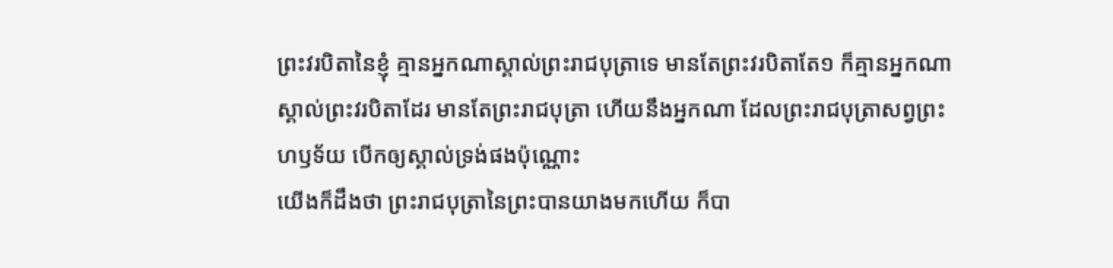ព្រះវរបិតានៃខ្ញុំ គ្មានអ្នកណាស្គាល់ព្រះរាជបុត្រាទេ មានតែព្រះវរបិតាតែ១ ក៏គ្មានអ្នកណាស្គាល់ព្រះវរបិតាដែរ មានតែព្រះរាជបុត្រា ហើយនឹងអ្នកណា ដែលព្រះរាជបុត្រាសព្វព្រះហឫទ័យ បើកឲ្យស្គាល់ទ្រង់ផងប៉ុណ្ណោះ
យើងក៏ដឹងថា ព្រះរាជបុត្រានៃព្រះបានយាងមកហើយ ក៏បា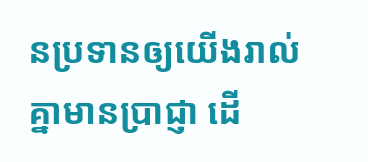នប្រទានឲ្យយើងរាល់គ្នាមានប្រាជ្ញា ដើ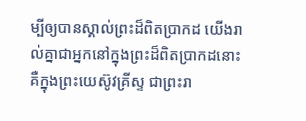ម្បីឲ្យបានស្គាល់ព្រះដ៏ពិតប្រាកដ យើងរាល់គ្នាជាអ្នកនៅក្នុងព្រះដ៏ពិតប្រាកដនោះ គឺក្នុងព្រះយេស៊ូវគ្រីស្ទ ជាព្រះរា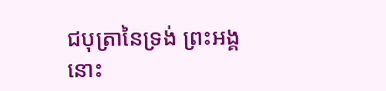ជបុត្រានៃទ្រង់ ព្រះអង្គនោះ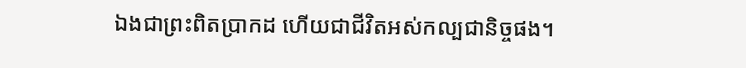ឯងជាព្រះពិតប្រាកដ ហើយជាជីវិតអស់កល្បជានិច្ចផង។